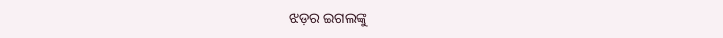ଝଡ଼ର ଇଗଲଙ୍କୁ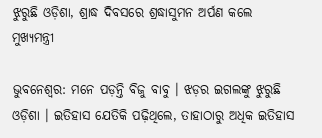ଝୁରୁଛି ଓଡ଼ିଶା, ଶ୍ରାଦ୍ଧ ଦିବସରେ ଶ୍ରଦ୍ଧାସୁମନ ଅର୍ପଣ କଲେ ମୁଖ୍ୟମନ୍ତ୍ରୀ

ଭୁବନେଶ୍ୱର: ମନେ ପଡ଼ନ୍ତି ବିଜୁ ବାବୁ । ଝଡ଼ର ଇଗଲଙ୍କୁ ଝୁରୁଛି ଓଡ଼ିଶା । ଇତିହାସ ଯେତିକି ପଢ଼ିଥିଲେ, ତାହାଠାରୁ ଅଧିକ ଇତିହାସ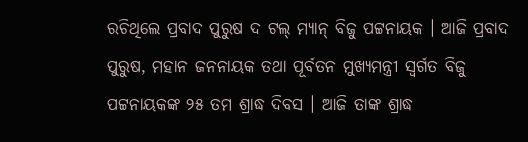ରଚିଥିଲେ ପ୍ରବାଦ ପୁରୁଷ ଦ ଟଲ୍ ମ୍ୟାନ୍ ବିଜୁ ପଟ୍ଟନାୟକ । ଆଜି ପ୍ରବାଦ ପୁରୁଷ, ମହାନ ଜନନାୟକ ତଥା ପୂର୍ବତନ ମୁଖ୍ୟମନ୍ତ୍ରୀ ସ୍ବର୍ଗତ ବିଜୁ ପଟ୍ଟନାୟକଙ୍କ ୨୫ ତମ ଶ୍ରାଦ୍ଧ ଦିବସ । ଆଜି ତାଙ୍କ ଶ୍ରାଦ୍ଧ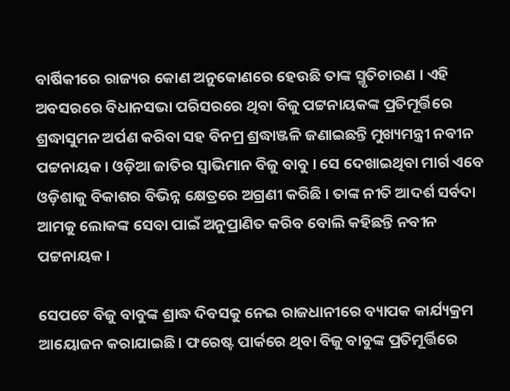ବାର୍ଷିକୀରେ ରାଜ୍ୟର କୋଣ ଅନୁକୋଣରେ ହେଉଛି ତାଙ୍କ ସ୍ମୃତିଚାରଣ । ଏହି ଅବସରରେ ବିଧାନସଭା ପରିସରରେ ଥିବା ବିଜୁ ପଟ୍ଟନାୟକଙ୍କ ପ୍ରତିମୂର୍ତ୍ତିରେ ଶ୍ରଦ୍ଧାସୁମନ ଅର୍ପଣ କରିବା ସହ ବିନମ୍ର ଶ୍ରଦ୍ଧାଞ୍ଜଳି ଜଣାଇଛନ୍ତି ମୁଖ୍ୟମନ୍ତ୍ରୀ ନବୀନ ପଟ୍ଟନାୟକ । ଓଡ଼ିଆ ଜାତିର ସ୍ବାଭିମାନ ବିଜୁ ବାବୁ । ସେ ଦେଖାଇଥିବା ମାର୍ଗ ଏବେ ଓଡ଼ିଶାକୁ ବିକାଶର ବିଭିନ୍ନ କ୍ଷେତ୍ରରେ ଅଗ୍ରଣୀ କରିଛି । ତାଙ୍କ ନୀତି ଆଦର୍ଶ ସର୍ବଦା ଆମକୁ ଲୋକଙ୍କ ସେବା ପାଇଁ ଅନୁପ୍ରାଣିତ କରିବ ବୋଲି କହିଛନ୍ତି ନବୀନ ପଟ୍ଟନାୟକ ।

ସେପଟେ ବିଜୁ ବାବୁଙ୍କ ଶ୍ରାଦ୍ଧ ଦିବସକୁ ନେଇ ରାଜଧାନୀରେ ବ୍ୟାପକ କାର୍ଯ୍ୟକ୍ରମ ଆୟୋଜନ କରାଯାଇଛି । ଫରେଷ୍ଟ ପାର୍କରେ ଥିବା ବିଜୁ ବାବୁଙ୍କ ପ୍ରତିମୂର୍ତ୍ତିରେ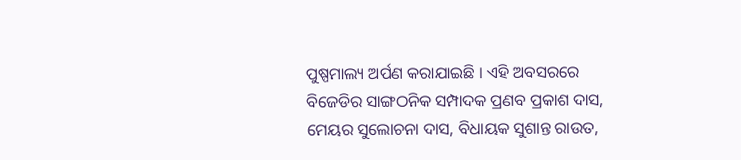ପୁଷ୍ପମାଲ୍ୟ ଅର୍ପଣ କରାଯାଇଛି । ଏହି ଅବସରରେ ବିଜେଡିର ସାଙ୍ଗଠନିକ ସମ୍ପାଦକ ପ୍ରଣବ ପ୍ରକାଶ ଦାସ, ମେୟର ସୁଲୋଚନା ଦାସ, ବିଧାୟକ ସୁଶାନ୍ତ ରାଉତ,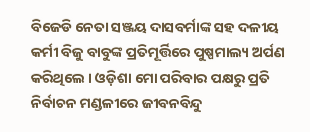ବିଜେଡି ନେତା ସଞ୍ଜୟ ଦାସବର୍ମାଙ୍କ ସହ ଦଳୀୟ କର୍ମୀ ବିଜୁ ବାବୁଙ୍କ ପ୍ରତିମୂର୍ତ୍ତିରେ ପୁଷ୍ପମାଲ୍ୟ ଅର୍ପଣ କରିଥିଲେ । ଓଡ଼ିଶା ମୋ ପରିବାର ପକ୍ଷରୁ ପ୍ରତି ନିର୍ବାଚନ ମଣ୍ଡଳୀରେ ଜୀବନବିନ୍ଦୁ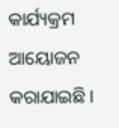କାର୍ଯ୍ୟକ୍ରମ ଆୟୋଜନ କରାଯାଇଛି ।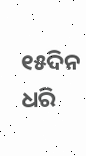୧୫ଦିନ ଧରି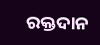ରକ୍ତଦାନ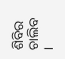ଶିବିର ଚାଲିବ ।